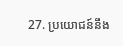27. ប្រយោជន៍នឹង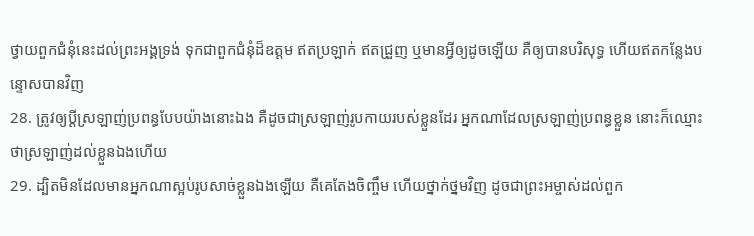ថ្វាយពួកជំនុំនេះដល់ព្រះអង្គទ្រង់ ទុកជាពួកជំនុំដ៏ឧត្តម ឥតប្រឡាក់ ឥតជ្រួញ ឬមានអ្វីឲ្យដូចឡើយ គឺឲ្យបានបរិសុទ្ធ ហើយឥតកន្លែងបន្ទោសបានវិញ
28. ត្រូវឲ្យប្ដីស្រឡាញ់ប្រពន្ធបែបយ៉ាងនោះឯង គឺដូចជាស្រឡាញ់រូបកាយរបស់ខ្លួនដែរ អ្នកណាដែលស្រឡាញ់ប្រពន្ធខ្លួន នោះក៏ឈ្មោះថាស្រឡាញ់ដល់ខ្លួនឯងហើយ
29. ដ្បិតមិនដែលមានអ្នកណាស្អប់រូបសាច់ខ្លួនឯងឡើយ គឺគេតែងចិញ្ចឹម ហើយថ្នាក់ថ្នមវិញ ដូចជាព្រះអម្ចាស់ដល់ពួក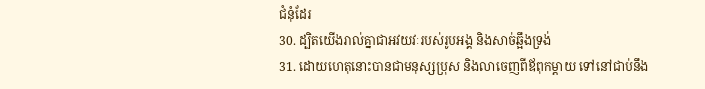ជំនុំដែរ
30. ដ្បិតយើងរាល់គ្នាជាអវយវៈរបស់រូបអង្គ និងសាច់ឆ្អឹងទ្រង់
31. ដោយហេតុនោះបានជាមនុស្សប្រុស និងលាចេញពីឪពុកម្តាយ ទៅនៅជាប់នឹង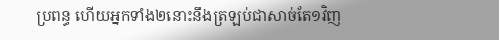ប្រពន្ធ ហើយអ្នកទាំង២នោះនឹងត្រឡប់ជាសាច់តែ១វិញ